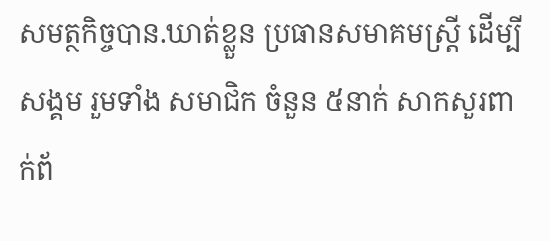សមត្ថកិច្ចបាន.ឃាត់ខ្លួន ប្រធានសមាគមស្ត្រី ដើម្បីសង្គម រួមទាំង សមាជិក ចំនួន ៥នាក់ សាកសួរពាក់ព័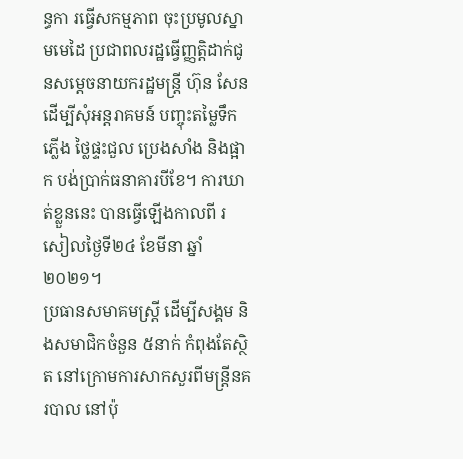ន្ធកា រធ្វើសកម្មភាព ចុះប្រមូលស្នាមមេដៃ ប្រជាពលរដ្ឋធ្វើញ្ញត្តិដាក់ជូនសម្តេចនាយករដ្ឋមន្ត្រី ហ៊ុន សែន
ដើម្បីសុំអន្តរាគមន៍ បញ្ចុះតម្លៃទឹកភ្លើង ថ្លៃផ្ទះជួល ប្រេងសាំង និងផ្អាក បង់ប្រាក់ធនាគារបីខែ។ ការឃាត់ខ្លួននេះ បានធ្វើឡើងកាលពី រសៀលថ្ងៃទី២៤ ខែមីនា ឆ្នាំ២០២១។
ប្រធានសមាគមស្ត្រី ដើម្បីសង្គម និងសមាជិកចំនួន ៥នាក់ កំពុងតែស្ថិត នៅក្រោមការសាកសួរពីមន្ត្រីនគរបាល នៅប៉ុ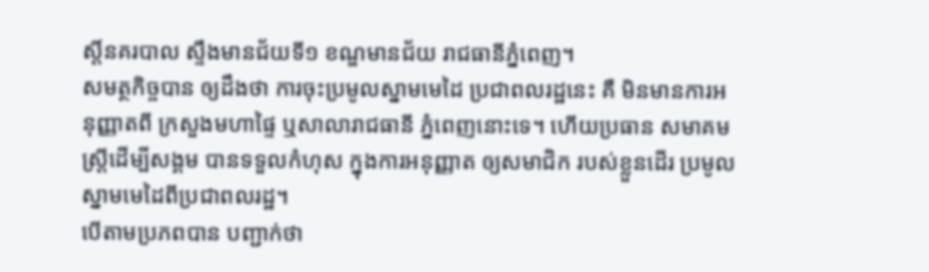ស្តិ៍នគរបាល ស្ទឹងមានជ័យទី១ ខណ្ឌមានជ័យ រាជធានីភ្នំពេញ។
សមត្ថកិច្ចបាន ឲ្យដឹងថា ការចុះប្រមូលស្នាមមេដៃ ប្រជាពលរដ្ឋនេះ គឺ មិនមានការអនុញ្ញាតពី ក្រសួងមហាផ្ទៃ ឬសាលារាជធានី ភ្នំពេញនោះទេ។ ហើយប្រធាន សមាគមស្ត្រីដើម្បីសង្គម បានទទួលកំហុស ក្នុងការអនុញ្ញាត ឲ្យសមាជិក របស់ខ្លួនដើរ ប្រមូល ស្នាមមេដៃពីប្រជាពលរដ្ឋ។
បើតាមប្រភពបាន បញ្ជាក់ថា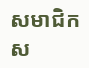សមាជិក ស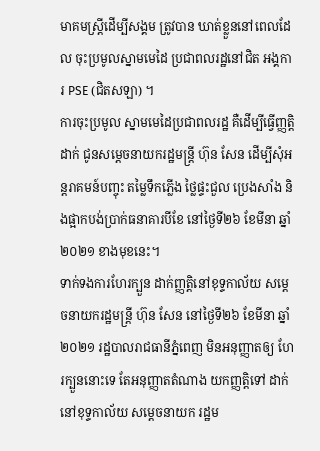មាគមស្ត្រីដើម្បីសង្គម ត្រូវបាន ឃាត់ខ្លួននៅពេលដែល ចុះប្រមូលស្នាមមេដៃ ប្រជាពលរដ្ឋនៅជិត អង្គការ PSE (ជិតសឡា) ។
ការចុះប្រមូល ស្នាមមេដៃប្រជាពលរដ្ឋ គឺដើម្បីធ្វើញ្ញត្តិដាក់ ជូនសម្តេចនាយករដ្ឋមន្ត្រី ហ៊ុន សែន ដើម្បីសុំអន្តរាគមន៍បញ្ចុះ តម្លៃទឹកភ្លើង ថ្លៃផ្ទះជួល ប្រេងសាំង និងផ្អាកបង់ប្រាក់ធនាគារបីខែ នៅថ្ងៃទី២៦ ខែមីនា ឆ្នាំ២០២១ ខាងមុខនេះ។
ទាក់ទងការហែរក្បួន ដាក់ញ្ញត្តិនៅខុទ្ទកាល័យ សម្តេចនាយករដ្ឋមន្ត្រី ហ៊ុន សែន នៅថ្ងៃទី២៦ ខែមីនា ឆ្នាំ២០២១ រដ្ឋបាលរាជធានីភ្នំពេញ មិនអនុញ្ញាតឲ្យ ហែរក្បួននោះទេ តែអនុញ្ញាតតំណាង យកញ្ញត្តិទៅ ដាក់នៅខុទ្ទកាល័យ សម្តេចនាយក រដ្ឋម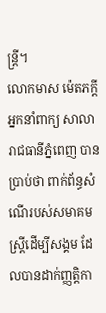ន្ត្រី។
លោកមាស ម៉េតភក្តី អ្នកនាំពាក្យ សាលារាជធានីភ្នំពេញ បានប្រាប់ថា ពាក់ព័ន្ធសំណើរបស់សមាគមស្ត្រីដើម្បីសង្គម ដែលបានដាក់ញ្ញត្តិកា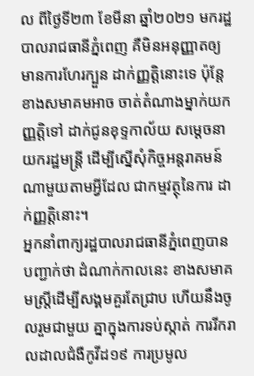ល ពីថ្ងៃទី២៣ ខែមីនា ឆ្នាំ២០២១ មករដ្ឋបាលរាជធានីភ្នំពេញ គឺមិនអនុញ្ញាតឲ្យ មានការហែរក្បួន ដាក់ញ្ញត្តិនោះទេ ប៉ុន្តែខាងសមាគមអាច ចាត់តំណាងម្នាក់យកញ្ញត្តិទៅ ដាក់ជូនខុទ្ទកាល័យ សម្តេចនាយករដ្ឋមន្ត្រី ដើម្បីស្នើសុំកិច្ចអន្តរាគមន៍ ណាមួយតាមអ្វីដែល ជាកម្មវត្ថុនៃការ ដាក់ញ្ញត្តិនោះ។
អ្នកនាំពាក្យរដ្ឋបាលរាជធានីភ្នំពេញបានបញ្ជាក់ថា ដំណាក់កាលនេះ ខាងសមាគមស្ត្រីដើម្បីសង្គមគួរតែជ្រាប ហើយនឹងចូលរួមជាមួយ គ្នាក្នុងការទប់ស្កាត់ ការរីករាលដាលជំងឺកូវីដ១៩ ការប្រមូល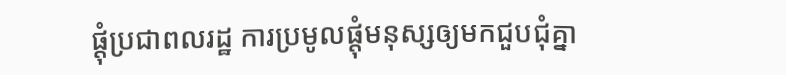ផ្តុំប្រជាពលរដ្ឋ ការប្រមូលផ្តុំមនុស្សឲ្យមកជួបជុំគ្នា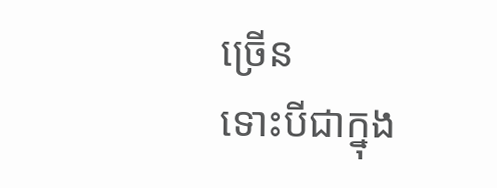ច្រើន
ទោះបីជាក្នុង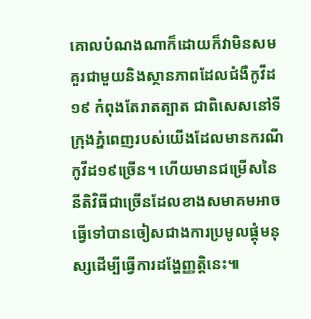គោលបំណងណាក៏ដោយក៏វាមិនសមគួរជាមួយនិងស្ថានភាពដែលជំងឺកូវីដ១៩ កំពុងតែរាតត្បាត ជាពិសេសនៅទីក្រុងភ្នំពេញរបស់យើងដែលមានករណីកូវីដ១៩ច្រើន។ ហើយមានជម្រើសនៃនីតិវិធីជាច្រើនដែលខាងសមាគមអាចធ្វើទៅបានចៀសជាងការប្រមូលផ្តុំមនុស្សដើម្បីធ្វើការដង្ហែញ្ញត្តិនេះ៕